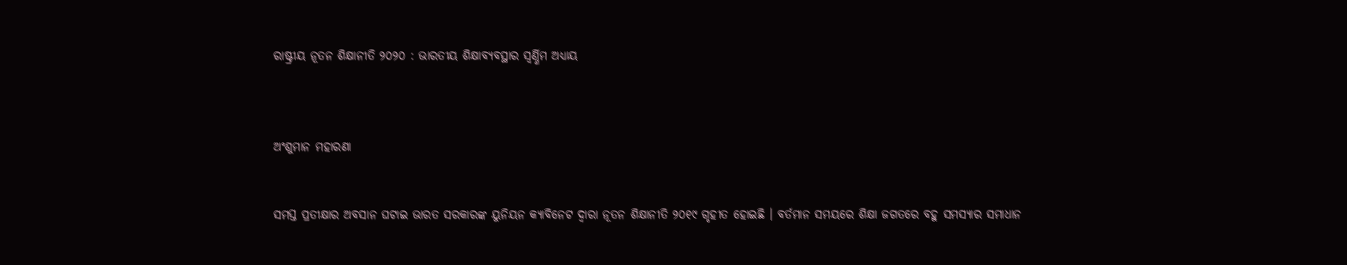ରାଷ୍ଟ୍ରୀୟ ନୂତନ ଶିକ୍ଷାନୀତି ୨୦୨୦ : ଭାରତୀୟ ଶିକ୍ଷାବ୍ୟବସ୍ଥାର ସ୍ୱର୍ଣ୍ଣିମ ଅଧ୍ୟାୟ



ଅଂଶୁମାନ ମହାରଣା


ସମସ୍ତ ପ୍ରତୀକ୍ଷାର ଅବସାନ ଘଟାଇ ଭାରତ ସରକାରଙ୍କ ୟୁନିୟନ କ୍ୟାବିନେଟ ଦ୍ୱାରା ନୂତନ ଶିକ୍ଷାନୀତି ୨୦୧୯ ଗୃହୀତ ହୋଇଛି । ବର୍ତମାନ ସମୟରେ ଶିକ୍ଷା ଜଗତରେ ବହୁ ସମସ୍ୟାର ସମାଧାନ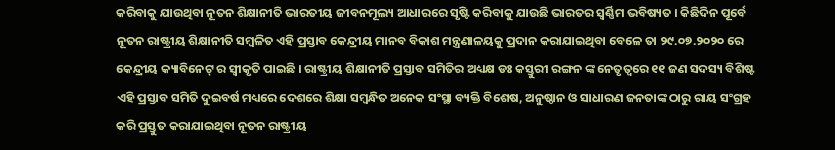କରିବାକୁ ଯାଉଥିବା ନୂତନ ଶିକ୍ଷାନୀତି ଭାରତୀୟ ଜୀବନମୂଲ୍ୟ ଆଧାରରେ ସୃଷ୍ଟି କରିବାକୁ ଯାଉଛି ଭାରତର ସ୍ୱର୍ଣ୍ଣିମ ଭବିଷ୍ୟତ । କିଛିଦିନ ପୂର୍ବେ ନୂତନ ରାଷ୍ଟ୍ରୀୟ ଶିକ୍ଷାନୀତି ସମ୍ବଳିତ ଏହି ପ୍ରସ୍ତାବ କେନ୍ଦ୍ରୀୟ ମାନବ ବିକାଶ ମନ୍ତ୍ରଣାଳୟକୁ ପ୍ରଦାନ କରାଯାଇଥିବା ବେଳେ ତା ୨୯.୦୭.୨୦୨୦ ରେ କେନ୍ଦ୍ରୀୟ କ୍ୟାବିନେଟ୍ ର ସ୍ୱୀକୃତି ପାଇଛି । ରାଷ୍ଟ୍ରୀୟ ଶିକ୍ଷାନୀତି ପ୍ରସ୍ତାବ ସମିତିର ଅଧ୍ୟକ୍ଷ ଡଃ କସ୍ତୁରୀ ରଙ୍ଗନ ଙ୍କ ନେତୃତ୍ୱରେ ୧୧ ଜଣ ସଦସ୍ୟ ବିଶିଷ୍ଟ ଏହି ପ୍ରସ୍ତାବ ସମିତି ଦୁଇବର୍ଷ ମଧ୍ୟରେ ଦେଶରେ ଶିକ୍ଷା ସମ୍ବନ୍ଧିତ ଅନେକ ସଂସ୍ଥା ବ୍ୟକ୍ତି ବିଶେଷ, ଅନୁଷ୍ଠାନ ଓ ସାଧାରଣ ଜନତାଙ୍କ ଠାରୁ ରାୟ ସଂଗ୍ରହ କରି ପ୍ରସ୍ତୁତ କରାଯାଇଥିବା ନୂତନ ରାଷ୍ଟ୍ରୀୟ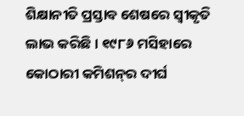ଶିକ୍ଷାନୀତି ପ୍ରସ୍ତାବ ଶେଷରେ ସ୍ୱୀକୃତି ଲାଭ କରିଛି । ୧୯୮୬ ମସିହାରେ କୋଠାରୀ କମିଶନ୍‌ର ଦୀର୍ଘ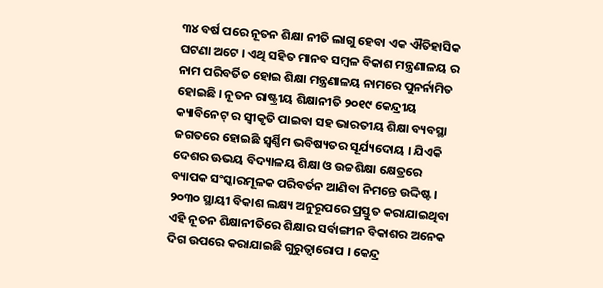୩୪ ବର୍ଷ ପରେ ନୂତନ ଶିକ୍ଷା ନୀତି ଲାଗୁ ହେବା ଏକ ଐତିହାସିକ ଘଟଣା ଅଟେ । ଏଥି ସହିତ ମାନବ ସମ୍ବଳ ବିକାଶ ମନ୍ତ୍ରଣାଳୟ ର ନାମ ପରିବର୍ତିତ ହୋଇ ଶିକ୍ଷା ମନ୍ତ୍ରଣାଳୟ ନାମରେ ପୁନର୍ନାମିତ ହୋଇଛି । ନୂତନ ରାଷ୍ଟ୍ରୀୟ ଶିକ୍ଷାନୀତି ୨୦୧୯ କେନ୍ଦ୍ରୀୟ କ୍ୟାବିନେଟ୍ ର ସ୍ୱୀକୃତି ପାଇବା ସହ ଭାରତୀୟ ଶିକ୍ଷା ବ୍ୟବସ୍ଥା ଜଗତରେ ହୋଇଛି ସ୍ୱର୍ଣ୍ଣିମ ଭବିଷ୍ୟତର ସୂର୍ଯ୍ୟଦୋୟ । ଯିଏକି ଦେଶର ଊଭୟ ବିଦ୍ୟାଳୟ ଶିକ୍ଷା ଓ ଉଚ୍ଚଶିକ୍ଷା କ୍ଷେତ୍ରରେ ବ୍ୟାପକ ସଂସ୍କାରମୂଳକ ପରିବର୍ତନ ଆଣିବା ନିମନ୍ତେ ଉଦ୍ଦିଷ୍ଟ । ୨୦୩୦ ସ୍ଥାୟୀ ବିକାଶ ଲକ୍ଷ୍ୟ ଅନୁରୂପରେ ପ୍ରସ୍ତୁତ କରାଯାଇଥିବା ଏହି ନୂତନ ଶିକ୍ଷାନୀତିରେ ଶିକ୍ଷାର ସର୍ବାଙ୍ଗୀନ ବିକାଶର ଅନେକ ଦିଗ ଉପରେ କରାଯାଇଛି ଗୁରୁତ୍ୱାରୋପ । କେନ୍ଦ୍ର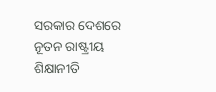ସରକାର ଦେଶରେ ନୂତନ ରାଷ୍ଟ୍ରୀୟ ଶିକ୍ଷାନୀତି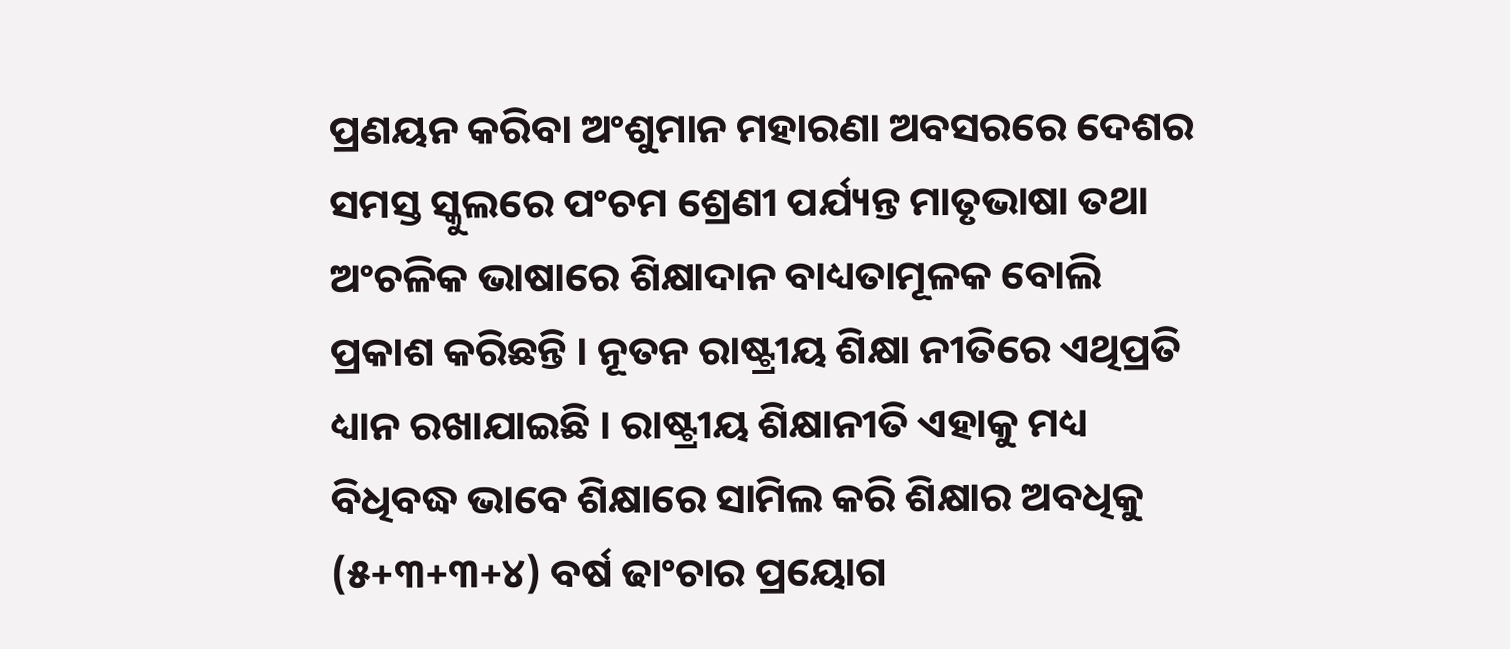ପ୍ରଣୟନ କରିବା ଅଂଶୁମାନ ମହାରଣା ଅବସରରେ ଦେଶର ସମସ୍ତ ସ୍କୁଲରେ ପଂଚମ ଶ୍ରେଣୀ ପର୍ଯ୍ୟନ୍ତ ମାତୃଭାଷା ତଥା ଅଂଚଳିକ ଭାଷାରେ ଶିକ୍ଷାଦାନ ବାଧ୍ୟତାମୂଳକ ବୋଲି ପ୍ରକାଶ କରିଛନ୍ତି । ନୂତନ ରାଷ୍ଟ୍ରୀୟ ଶିକ୍ଷା ନୀତିରେ ଏଥିପ୍ରତି ଧ୍ୟାନ ରଖାଯାଇଛି । ରାଷ୍ଟ୍ରୀୟ ଶିକ୍ଷାନୀତି ଏହାକୁ ମଧ୍ୟ ବିଧିବଦ୍ଧ ଭାବେ ଶିକ୍ଷାରେ ସାମିଲ କରି ଶିକ୍ଷାର ଅବଧିକୁ (୫+୩+୩+୪) ବର୍ଷ ଢାଂଚାର ପ୍ରୟୋଗ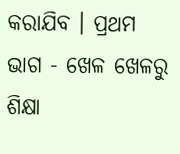କରାଯିବ । ପ୍ରଥମ ଭାଗ - ଖେଳ ଖେଳରୁ ଶିକ୍ଷା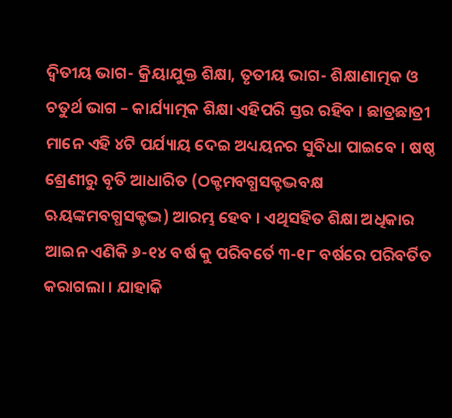ଦ୍ୱିତୀୟ ଭାଗ- କ୍ରିୟାଯୁକ୍ତ ଶିକ୍ଷା, ତୃତୀୟ ଭାଗ- ଶିକ୍ଷାଣାତ୍ମକ ଓ ଚତୁର୍ଥ ଭାଗ – କାର୍ଯ୍ୟାତ୍ମକ ଶିକ୍ଷା ଏହିପରି ସ୍ତର ରହିବ । ଛାତ୍ରଛାତ୍ରୀ ମାନେ ଏହି ୪ଟି ପର୍ଯ୍ୟାୟ ଦେଇ ଅଧ୍ୟୟନର ସୁବିଧା ପାଇବେ । ଷଷ୍ଠ ଶ୍ରେଣୀରୁ ବୃତି ଆଧାରିତ (ଠକ୍ଟମବଗ୍ଧସକ୍ଟଦ୍ଭବକ୍ଷ ଋୟଙ୍କମବଗ୍ଧସକ୍ଟଦ୍ଭ) ଆରମ୍ଭ ହେବ । ଏଥିସହିତ ଶିକ୍ଷା ଅଧିକାର ଆଇନ ଏଣିକି ୬-୧୪ ବର୍ଷ କୁ ପରିବର୍ତେ ୩-୧୮ ବର୍ଷରେ ପରିବର୍ତିତ କରାଗଲା । ଯାହାକି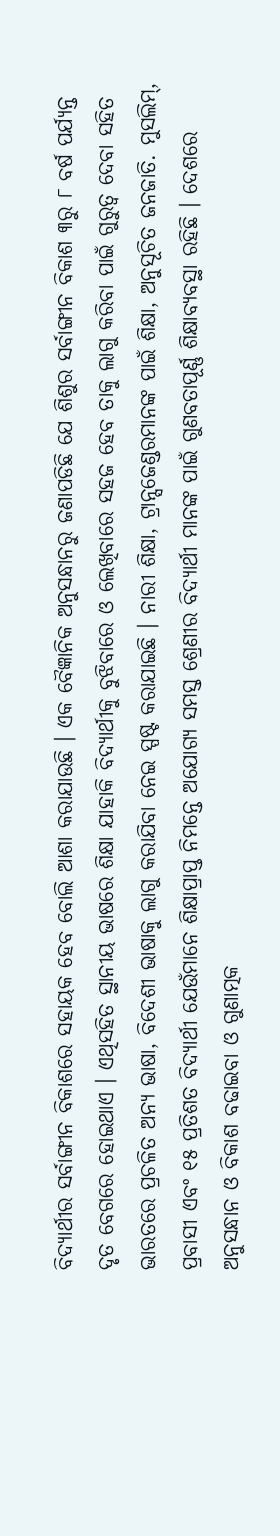ବିଦ୍ୟାର୍ଥୀର ସର୍ବାଙ୍ଗୀନ ବିକାଶରେ ସହାୟକ ହେବ ବୋଲି ଆଶା କରାଯାଉଛି । ଏକ ବୈଜ୍ଞାନିକ ଅନୁସନ୍ଧାନରୁ ଜଣାପଡିଛି ଯେ ଶିଶୁର ସର୍ବାଙ୍ଗୀନ ବିକାଶ ୩ରୁ ୮ ବର୍ଷ ପର୍ଯ୍ୟନ୍ତ ଦୃତ ବେଗରେ ହୋଇଥାଏ । ଏଥିସହିତ ସ୍ଥାନୀୟ ଭାଷରେ ଶିକ୍ଷା ଯାହାକି ବିଦ୍ୟାର୍ଥୀକୁ ବୁଝିବାରେ ଓ ଲେଖିବାରେ ସହଜ ହେବ ତାକୁ ଲାଗୁ କରିବା ପାଇଁ ଗୁରୁତ୍ୱ ଦେବା ସହିତ ଭାରତରେ ପ୍ରଚଳିତ ଅନ୍ୟ ଭାଷା, ବିଦେଶୀ ଭାଷାକୁ ଲାଗୁ କରାଯିବା ନେଇ ସ୍ପଷ୍ଟ କରାଯାଇଛି । ନାରୀ ଶିକ୍ଷା, ଟ୍ରାନ୍ସଜେଣ୍ଡରମାନଙ୍କ ପାଇଁ ଶିକ୍ଷା, ଅନୁସୂଚିତ ଜନଜାତି. ମୁସଲିମ୍‌, ପ୍ରବାସୀ ଏବଂ ୧୫ ପ୍ରତିଶତ ବିଦ୍ୟାର୍ଥୀ ଯେଉଁମାନେ ଶିକ୍ଷାପ୍ରାପ୍ତ ନିମନ୍ତେ ଅଯୋଗ୍ୟ ସମସ୍ତ ଶ୍ରେଣୀର ବିଦ୍ୟାର୍ଥୀ ମାନଙ୍କ ପାଇଁ ଗୁଣବତାପୂର୍ଣ୍ଣ ଶିକ୍ଷାବ୍ୟବସ୍ଥା ରହିଛି । ଦେଶରେ ଅନୁସନ୍ଧାନ ଓ ବିକାଶ ବଢାଇବା ଓ ଗୁଣାତ୍ମକ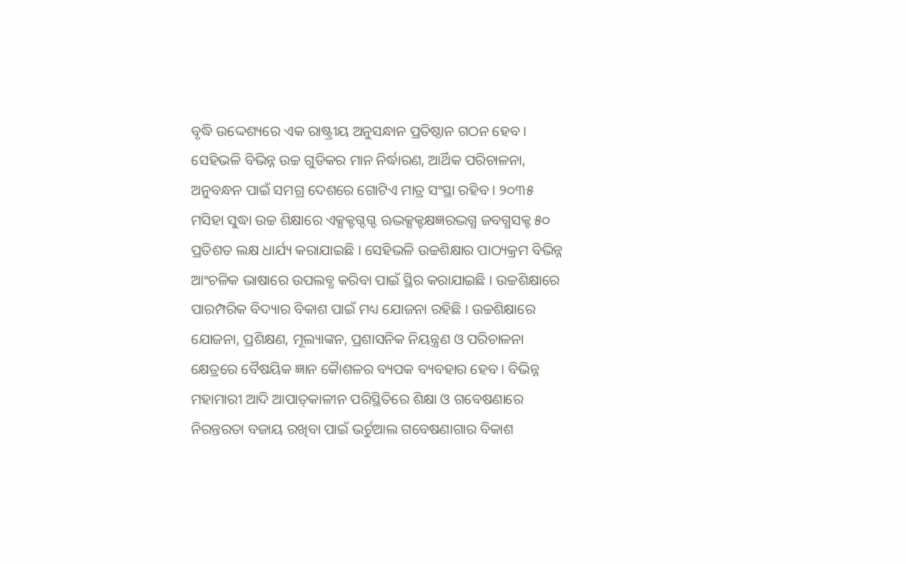ବୃଦ୍ଧି ଉଦ୍ଦେଶ୍ୟରେ ଏକ ରାଷ୍ଟ୍ରୀୟ ଅନୁସନ୍ଧାନ ପ୍ରତିଷ୍ଠାନ ଗଠନ ହେବ । ସେହିଭଳି ବିଭିନ୍ନ ଉଚ୍ଚ ଗୁଡିକର ମାନ ନିର୍ଦ୍ଧାରଣ, ଆର୍ଥିକ ପରିଚାଳନା, ଅନୁବନ୍ଧନ ପାଇଁ ସମଗ୍ର ଦେଶରେ ଗୋଟିଏ ମାତ୍ର ସଂସ୍ଥା ରହିବ । ୨୦୩୫ ମସିହା ସୁଦ୍ଧା ଉଚ୍ଚ ଶିକ୍ଷାରେ ଏକ୍ସକ୍ଟଗ୍ଦଗ୍ଦ ଋଦ୍ଭକ୍ସକ୍ଟକ୍ଷଜ୍ଞରଦ୍ଭଗ୍ଧ ଜବଗ୍ଧସକ୍ଟ ୫୦ ପ୍ରତିଶତ ଲକ୍ଷ ଧାର୍ଯ୍ୟ କରାଯାଇଛି । ସେହିଭଳି ଉଚ୍ଚଶିକ୍ଷାର ପାଠ୍ୟକ୍ରମ ବିଭିନ୍ନ ଆଂଚଳିକ ଭାଷାରେ ଉପଲବ୍ଧ କରିବା ପାଇଁ ସ୍ଥିର କରାଯାଇଛି । ଉଚ୍ଚଶିକ୍ଷାରେ ପାରମ୍ପରିକ ବିଦ୍ୟାର ବିକାଶ ପାଇଁ ମଧ୍ୟ ଯୋଜନା ରହିଛି । ଉଚ୍ଚଶିକ୍ଷାରେ ଯୋଜନା, ପ୍ରଶିକ୍ଷଣ, ମୂଲ୍ୟାଙ୍କନ, ପ୍ରଶାସନିକ ନିୟନ୍ତ୍ରଣ ଓ ପରିଚାଳନା କ୍ଷେତ୍ରରେ ବୈଷୟିକ ଜ୍ଞାନ କୈାଶଳର ବ୍ୟପକ ବ୍ୟବହାର ହେବ । ବିଭିନ୍ନ ମହାମାରୀ ଆଦି ଆପାତ୍‌କାଳୀନ ପରିସ୍ଥିତିରେ ଶିକ୍ଷା ଓ ଗବେଷଣାରେ ନିରନ୍ତରତା ବଜାୟ ରଖିବା ପାଇଁ ଭର୍ଚୁଆଲ ଗବେଷଣାଗାର ବିକାଶ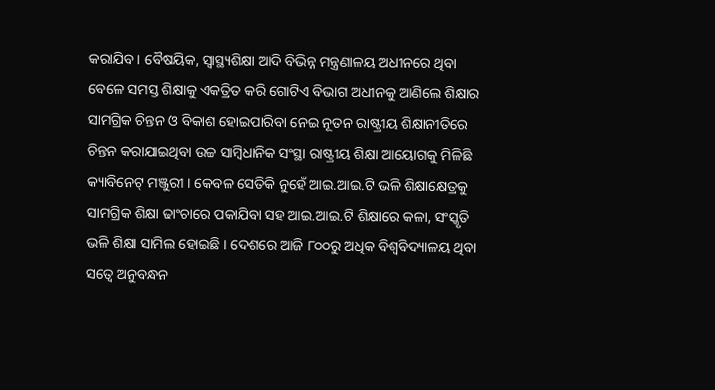କରାଯିବ । ବୈଷୟିକ, ସ୍ୱାସ୍ଥ୍ୟଶିକ୍ଷା ଆଦି ବିଭିନ୍ନ ମନ୍ତ୍ରଣାଳୟ ଅଧୀନରେ ଥିବା ବେଳେ ସମସ୍ତ ଶିକ୍ଷାକୁ ଏକତ୍ରିତ କରି ଗୋଟିଏ ବିଭାଗ ଅଧୀନକୁ ଆଣିଲେ ଶିକ୍ଷାର ସାମଗ୍ରିକ ଚିନ୍ତନ ଓ ବିକାଶ ହୋଇପାରିବା ନେଇ ନୂତନ ରାଷ୍ଟ୍ରୀୟ ଶିକ୍ଷାନୀତିରେ ଚିନ୍ତନ କରାଯାଇଥିବା ଉଚ୍ଚ ସାମ୍ବିଧାନିକ ସଂସ୍ଥା ରାଷ୍ଟ୍ରୀୟ ଶିକ୍ଷା ଆୟୋଗକୁ ମିଳିଛି କ୍ୟାବିନେଟ୍ ମଞ୍ଜୁରୀ । କେବଳ ସେତିକି ନୁହେଁ ଆଇ.ଆଇ.ଟି ଭଳି ଶିକ୍ଷାକ୍ଷେତ୍ରକୁ ସାମଗ୍ରିକ ଶିକ୍ଷା ଢାଂଚାରେ ପକାଯିବା ସହ ଆଇ.ଆଇ.ଟି ଶିକ୍ଷାରେ କଳା, ସଂସ୍କୃତି ଭଳି ଶିକ୍ଷା ସାମିଲ ହୋଇଛି । ଦେଶରେ ଆଜି ୮୦୦ରୁ ଅଧିକ ବିଶ୍ୱବିଦ୍ୟାଳୟ ଥିବା ସତ୍ୱେ ଅନୁବନ୍ଧନ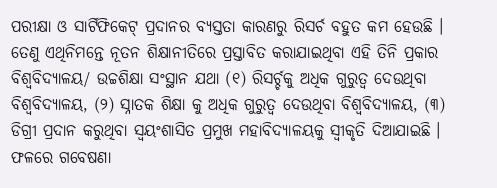ପରୀକ୍ଷା ଓ ସାର୍ଟିଫିକେଟ୍ ପ୍ରଦାନର ବ୍ୟସ୍ତତା କାରଣରୁ ରିସର୍ଚ ବହୁତ କମ ହେଉଛି । ତେଣୁ ଏଥିନିମନ୍ତେ ନୂତନ ଶିକ୍ଷାନୀତିରେ ପ୍ରସ୍ତାବିତ କରାଯାଇଥିବା ଏହି ତିନି ପ୍ରକାର ବିଶ୍ୱବିଦ୍ୟାଳୟ/ ଉଚ୍ଚଶିକ୍ଷା ସଂସ୍ଥାନ ଯଥା (୧) ରିସର୍ଚ୍ଚକୁ ଅଧିକ ଗୁରୁତ୍ୱ ଦେଉଥିବା ବିଶ୍ୱବିଦ୍ୟାଳୟ, (୨) ସ୍ନାତକ ଶିକ୍ଷା କୁ ଅଧିକ ଗୁରୁତ୍ୱ ଦେଉଥିବା ବିଶ୍ୱବିଦ୍ୟାଳୟ, (୩) ଡିଗ୍ରୀ ପ୍ରଦାନ କରୁଥିବା ସ୍ୱୟଂଶାସିତ ପ୍ରମୁଖ ମହାବିଦ୍ୟାଳୟକୁ ସ୍ୱୀକୃତି ଦିଆଯାଇଛି । ଫଳରେ ଗବେଷଣା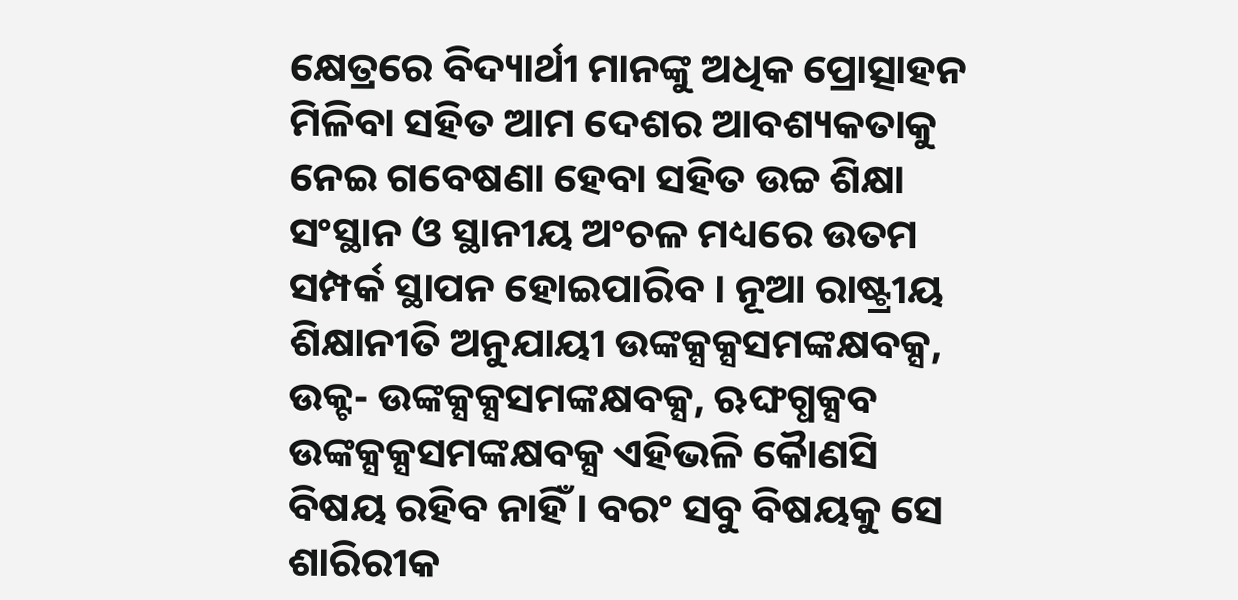କ୍ଷେତ୍ରରେ ବିଦ୍ୟାର୍ଥୀ ମାନଙ୍କୁ ଅଧିକ ପ୍ରୋତ୍ସାହନ ମିଳିବା ସହିତ ଆମ ଦେଶର ଆବଶ୍ୟକତାକୁ ନେଇ ଗବେଷଣା ହେବା ସହିତ ଉଚ୍ଚ ଶିକ୍ଷା ସଂସ୍ଥାନ ଓ ସ୍ଥାନୀୟ ଅଂଚଳ ମଧ୍ୟରେ ଉତମ ସମ୍ପର୍କ ସ୍ଥାପନ ହୋଇପାରିବ । ନୂଆ ରାଷ୍ଟ୍ରୀୟ ଶିକ୍ଷାନୀତି ଅନୁଯାୟୀ ଉଙ୍କକ୍ସକ୍ସସମଙ୍କକ୍ଷବକ୍ସ, ଉକ୍ଟ- ଉଙ୍କକ୍ସକ୍ସସମଙ୍କକ୍ଷବକ୍ସ, ଋଙ୍ଘଗ୍ଧକ୍ସବ ଉଙ୍କକ୍ସକ୍ସସମଙ୍କକ୍ଷବକ୍ସ ଏହିଭଳି କୈାଣସି ବିଷୟ ରହିବ ନାହିଁ । ବରଂ ସବୁ ବିଷୟକୁ ସେ ଶାରିରୀକ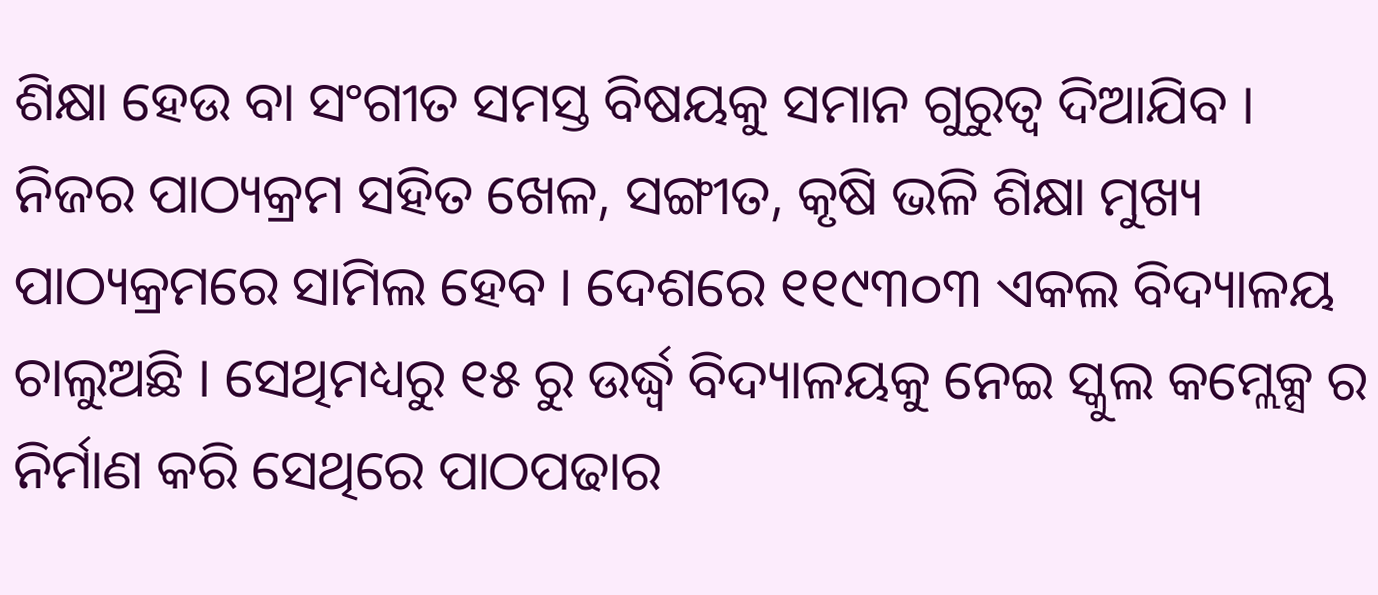ଶିକ୍ଷା ହେଉ ବା ସଂଗୀତ ସମସ୍ତ ବିଷୟକୁ ସମାନ ଗୁରୁତ୍ୱ ଦିଆଯିବ । ନିଜର ପାଠ୍ୟକ୍ରମ ସହିତ ଖେଳ, ସଙ୍ଗୀତ, କୃଷି ଭଳି ଶିକ୍ଷା ମୁଖ୍ୟ ପାଠ୍ୟକ୍ରମରେ ସାମିଲ ହେବ । ଦେଶରେ ୧୧୯୩୦୩ ଏକଲ ବିଦ୍ୟାଳୟ ଚାଲୁଅଛି । ସେଥିମଧ୍ୟରୁ ୧୫ ରୁ ଉର୍ଦ୍ଧ୍ୱ ବିଦ୍ୟାଳୟକୁ ନେଇ ସ୍କୁଲ କମ୍ଲେକ୍ସ ର ନିର୍ମାଣ କରି ସେଥିରେ ପାଠପଢାର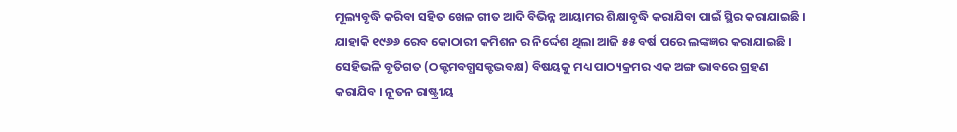ମୂଲ୍ୟବୃଦ୍ଧି କରିବା ସହିତ ଖେଳ ଗୀତ ଆଦି ବିଭିନ୍ନ ଆୟାମର ଶିକ୍ଷାବୃଦ୍ଧି କରାଯିବା ପାଇଁ ସ୍ଥିର କରାଯାଇଛି । ଯାହାକି ୧୯୬୬ ରେବ କୋଠାରୀ କମିଶନ ର ନିର୍ଦ୍ଦେଶ ଥିଲା ଆଜି ୫୫ ବର୍ଷ ପରେ ଲଙ୍କଜ୍ଞର କରାଯାଇଛି । ସେହିଭଳି ବୃତିଗତ (ଠକ୍ଟମବଗ୍ଧସକ୍ଟଦ୍ଭବକ୍ଷ) ବିଷୟକୁ ମଧ୍ୟ ପାଠ୍ୟକ୍ରମର ଏକ ଅଙ୍ଗ ଭାବରେ ଗ୍ରହଣ କରାଯିବ । ନୂତନ ରାଷ୍ଟ୍ରୀୟ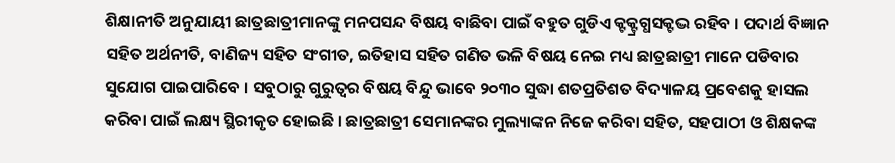ଶିକ୍ଷାନୀତି ଅନୁଯାୟୀ ଛାତ୍ରଛାତ୍ରୀମାନଙ୍କୁ ମନପସନ୍ଦ ବିଷୟ ବାଛିବା ପାଇଁ ବହୁତ ଗୁଡିଏ କ୍ଟକ୍ଟ୍ରଗ୍ଧସକ୍ଟଦ୍ଭ ରହିବ । ପଦାର୍ଥ ବିଜ୍ଞାନ ସହିତ ଅର୍ଥନୀତି, ବାଣିଜ୍ୟ ସହିତ ସଂଗୀତ, ଇତିହାସ ସହିତ ଗଣିତ ଭଳି ବିଷୟ ନେଇ ମଧ୍ୟ ଛାତ୍ରଛାତ୍ରୀ ମାନେ ପଡିବାର ସୁଯୋଗ ପାଇପାରିବେ । ସବୁଠାରୁ ଗୁରୁତ୍ୱର ବିଷୟ ବିନ୍ଦୁ ଭାବେ ୨୦୩୦ ସୁଦ୍ଧା ଶତପ୍ରତିଶତ ବିଦ୍ୟାଳୟ ପ୍ରବେଶକୁ ହାସଲ କରିବା ପାଇଁ ଲକ୍ଷ୍ୟ ସ୍ଥିରୀକୃତ ହୋଇଛି । ଛାତ୍ରଛାତ୍ରୀ ସେମାନଙ୍କର ମୁଲ୍ୟାଙ୍କନ ନିଜେ କରିବା ସହିତ, ସହପାଠୀ ଓ ଶିକ୍ଷକଙ୍କ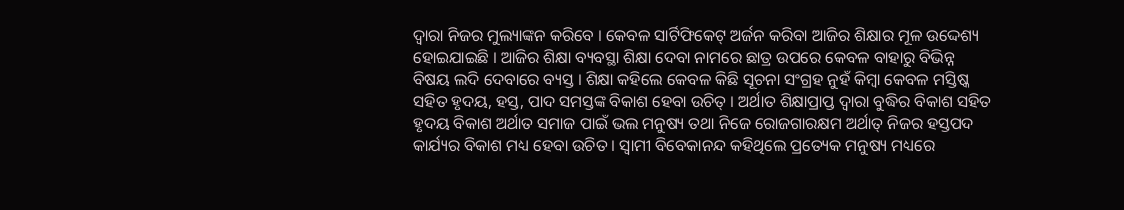ଦ୍ୱାରା ନିଜର ମୁଲ୍ୟାଙ୍କନ କରିବେ । କେବଳ ସାର୍ଟିଫିକେଟ୍ ଅର୍ଜନ କରିବା ଆଜିର ଶିକ୍ଷାର ମୂଳ ଉଦ୍ଦେଶ୍ୟ ହୋଇଯାଇଛି । ଆଜିର ଶିକ୍ଷା ବ୍ୟବସ୍ଥା ଶିକ୍ଷା ଦେବା ନାମରେ ଛାତ୍ର ଉପରେ କେବଳ ବାହାରୁ ବିଭିନ୍ନ ବିଷୟ ଲଦି ଦେବାରେ ବ୍ୟସ୍ତ । ଶିକ୍ଷା କହିଲେ କେବଳ କିଛି ସୂଚନା ସଂଗ୍ରହ ନୁହଁ କିମ୍ବା କେବଳ ମସ୍ତିଷ୍କ ସହିତ ହୃଦୟ, ହସ୍ତ, ପାଦ ସମସ୍ତଙ୍କ ବିକାଶ ହେବା ଉଚିତ୍ । ଅର୍ଥାତ ଶିକ୍ଷାପ୍ରାପ୍ତ ଦ୍ୱାରା ବୁଦ୍ଧିର ବିକାଶ ସହିତ ହୃଦୟ ବିକାଶ ଅର୍ଥାତ ସମାଜ ପାଇଁ ଭଲ ମନୁଷ୍ୟ ତଥା ନିଜେ ରୋଜଗାରକ୍ଷମ ଅର୍ଥାତ୍ ନିଜର ହସ୍ତପଦ କାର୍ଯ୍ୟର ବିକାଶ ମଧ୍ୟ ହେବା ଉଚିତ । ସ୍ୱାମୀ ବିବେକାନନ୍ଦ କହିଥିଲେ ପ୍ରତ୍ୟେକ ମନୁଷ୍ୟ ମଧ୍ୟରେ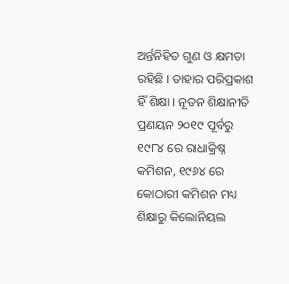ଅର୍ନ୍ତନିହିତ ଗୁଣ ଓ କ୍ଷମତା ରହିଛି । ତାହାର ପରିପ୍ରକାଶ ହିଁ ଶିକ୍ଷା । ନୂତନ ଶିକ୍ଷାନୀତି ପ୍ରଣୟନ ୨୦୧୯ ପୂର୍ବରୁ ୧୯୮୪ ରେ ରାଧାକ୍ରିଷ୍ନ କମିଶନ, ୧୯୬୪ ରେ କୋଠାରୀ କମିଶନ ମଧ୍ୟ ଶିକ୍ଷାରୁ କିଲୋନିୟଲ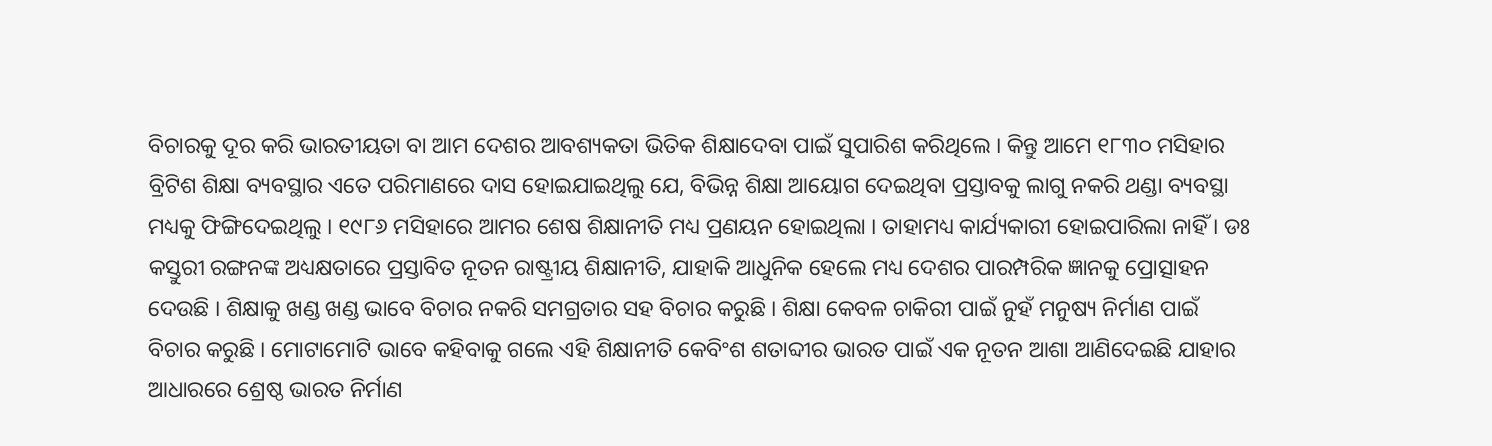ବିଚାରକୁ ଦୂର କରି ଭାରତୀୟତା ବା ଆମ ଦେଶର ଆବଶ୍ୟକତା ଭିତିକ ଶିକ୍ଷାଦେବା ପାଇଁ ସୁପାରିଶ କରିଥିଲେ । କିନ୍ତୁ ଆମେ ୧୮୩୦ ମସିହାର ବ୍ରିଟିଶ ଶିକ୍ଷା ବ୍ୟବସ୍ଥାର ଏତେ ପରିମାଣରେ ଦାସ ହୋଇଯାଇଥିଲୁ ଯେ, ବିଭିନ୍ନ ଶିକ୍ଷା ଆୟୋଗ ଦେଇଥିବା ପ୍ରସ୍ତାବକୁ ଲାଗୁ ନକରି ଥଣ୍ଡା ବ୍ୟବସ୍ଥା ମଧ୍ୟକୁ ଫିଙ୍ଗିଦେଇଥିଲୁ । ୧୯୮୬ ମସିହାରେ ଆମର ଶେଷ ଶିକ୍ଷାନୀତି ମଧ୍ୟ ପ୍ରଣୟନ ହୋଇଥିଲା । ତାହାମଧ୍ୟ କାର୍ଯ୍ୟକାରୀ ହୋଇପାରିଲା ନାହିଁ । ଡଃ କସ୍ତୁରୀ ରଙ୍ଗନଙ୍କ ଅଧ୍ୟକ୍ଷତାରେ ପ୍ରସ୍ତାବିତ ନୂତନ ରାଷ୍ଟ୍ରୀୟ ଶିକ୍ଷାନୀତି, ଯାହାକି ଆଧୁନିକ ହେଲେ ମଧ୍ୟ ଦେଶର ପାରମ୍ପରିକ ଜ୍ଞାନକୁ ପ୍ରୋତ୍ସାହନ ଦେଉଛି । ଶିକ୍ଷାକୁ ଖଣ୍ଡ ଖଣ୍ଡ ଭାବେ ବିଚାର ନକରି ସମଗ୍ରତାର ସହ ବିଚାର କରୁଛି । ଶିକ୍ଷା କେବଳ ଚାକିରୀ ପାଇଁ ନୁହଁ ମନୁଷ୍ୟ ନିର୍ମାଣ ପାଇଁ ବିଚାର କରୁଛି । ମୋଟାମୋଟି ଭାବେ କହିବାକୁ ଗଲେ ଏହି ଶିକ୍ଷାନୀତି କେବିଂଶ ଶତାବ୍ଦୀର ଭାରତ ପାଇଁ ଏକ ନୂତନ ଆଶା ଆଣିଦେଇଛି ଯାହାର ଆଧାରରେ ଶ୍ରେଷ୍ଠ ଭାରତ ନିର୍ମାଣ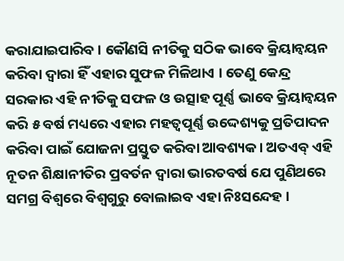କରାଯାଇପାରିବ । କୌଣସି ନୀତିକୁ ସଠିକ ଭାବେ କ୍ରିୟାନ୍ୱୟନ କରିବା ଦ୍ୱାରା ହିଁ ଏହାର ସୁଫଳ ମିଳିଥାଏ । ତେଣୁ କେନ୍ଦ୍ର ସରକାର ଏହି ନୀତିକୁ ସଫଳ ଓ ଉତ୍ସାହ ପୂର୍ଣ୍ଣ ଭାବେ କ୍ରିୟାନ୍ୱୟନ କରି ୫ ବର୍ଷ ମଧ୍ୟରେ ଏହାର ମହତ୍ୱପୂର୍ଣ୍ଣ ଉଦ୍ଦେଶ୍ୟକୁ ପ୍ରତିପାଦନ କରିବା ପାଇଁ ଯୋଜନା ପ୍ରସ୍ତୁତ କରିବା ଆବଶ୍ୟକ । ଅତଏବ୍ ଏହି ନୂତନ ଶିକ୍ଷାନୀତିର ପ୍ରବର୍ତନ ଦ୍ୱାରା ଭାରତବର୍ଷ ଯେ ପୁଣିଥରେ ସମଗ୍ର ବିଶ୍ୱରେ ବିଶ୍ୱଗୁରୁ ବୋଲାଇବ ଏହା ନିଃସନ୍ଦେହ ।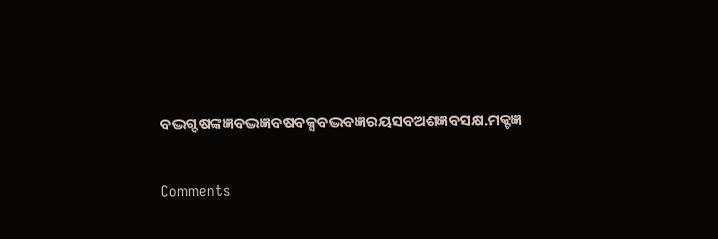ବଦ୍ଭଗ୍ଦଷଙ୍କଜ୍ଞବଦ୍ଭଜ୍ଞବଷବକ୍ସବଦ୍ଭବଜ୍ଞରୟସବଅଶଜ୍ଞବସକ୍ଷ.ମକ୍ଟଜ୍ଞ


Comments